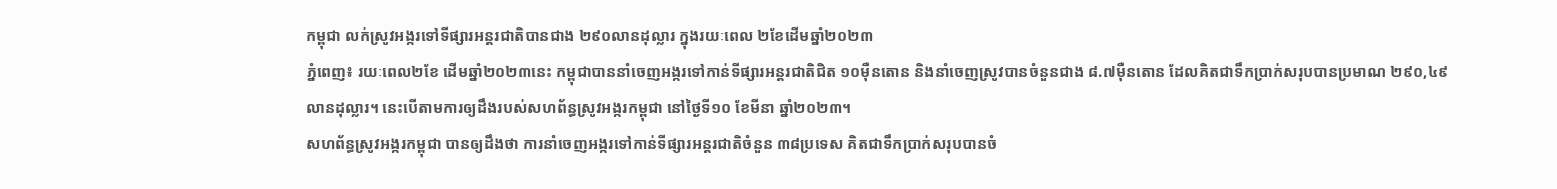កម្ពុជា លក់ស្រូវអង្ករទៅទីផ្សារអន្តរជាតិបានជាង ២៩០លានដុល្លារ ក្នុងរយៈពេល ២ខែដើមឆ្នាំ២០២៣
ភ្នំពេញ៖ រយៈពេល២ខែ ដើមឆ្នាំ២០២៣នេះ កម្ពុជាបាននាំចេញអង្ករទៅកាន់ទីផ្សារអន្តរជាតិជិត ១០ម៉ឺនតោន និងនាំចេញស្រូវបានចំនួនជាង ៨.៧ម៉ឺនតោន ដែលគិតជាទឹកប្រាក់សរុបបានប្រមាណ ២៩០,៤៩លានដុល្លារ។ នេះបើតាមការឲ្យដឹងរបស់សហព័ន្ធស្រូវអង្ករកម្ពុជា នៅថ្ងៃទី១០ ខែមីនា ឆ្នាំ២០២៣។
សហព័ន្ធស្រូវអង្ករកម្ពុជា បានឲ្យដឹងថា ការនាំចេញអង្ករទៅកាន់ទីផ្សារអន្តរជាតិចំនួន ៣៨ប្រទេស គិតជាទឹកប្រាក់សរុបបានចំ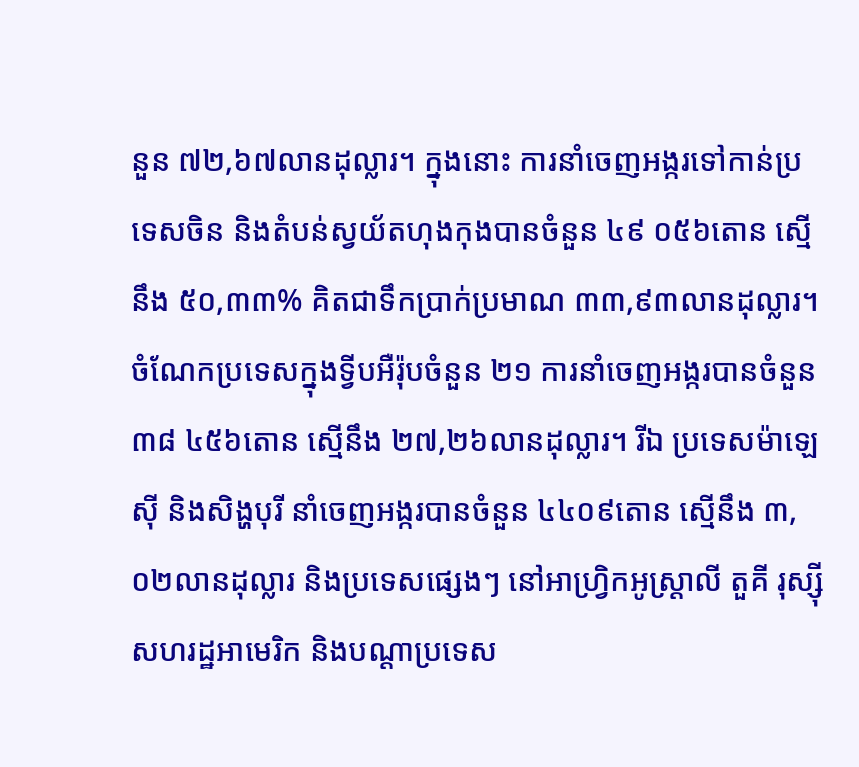នួន ៧២,៦៧លានដុល្លារ។ ក្នុងនោះ ការនាំចេញអង្ករទៅកាន់ប្រទេសចិន និងតំបន់ស្វយ័តហុងកុងបានចំនួន ៤៩ ០៥៦តោន ស្មើនឹង ៥០,៣៣% គិតជាទឹកប្រាក់ប្រមាណ ៣៣,៩៣លានដុល្លារ។ ចំណែកប្រទេសក្នុងទ្វីបអឺរ៉ុបចំនួន ២១ ការនាំចេញអង្ករបានចំនួន ៣៨ ៤៥៦តោន ស្មើនឹង ២៧,២៦លានដុល្លារ។ រីឯ ប្រទេសម៉ាឡេស៊ី និងសិង្ហបុរី នាំចេញអង្ករបានចំនួន ៤៤០៩តោន ស្មើនឹង ៣,០២លានដុល្លារ និងប្រទេសផ្សេងៗ នៅអាហ្វ្រិកអូស្ត្រាលី តួគី រុស្ស៊ី សហរដ្ឋអាមេរិក និងបណ្តាប្រទេស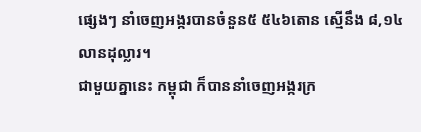ផ្សេងៗ នាំចេញអង្ករបានចំនួន៥ ៥៤៦តោន ស្មើនឹង ៨,១៤លានដុល្លារ។
ជាមួយគ្នានេះ កម្ពុជា ក៏បាននាំចេញអង្ករក្រ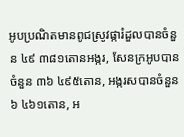អូបប្រណិតមានពូជស្រូវផ្ការំដួលបានចំនួន ៤៩ ៣៨១តោនអង្ករ, សែនក្រអូបបានចំនួន ៣៦ ៤៩៥តោន, អង្ករសបានចំនួន ៦ ៤៦១តោន, អ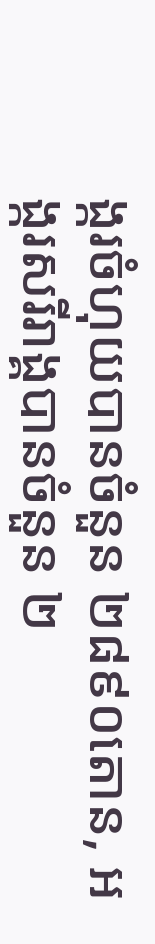ង្ករចំហុយបានចំនួន ២៨៩០តោន, អង្ករសរីរាង្គបានចំនួន ២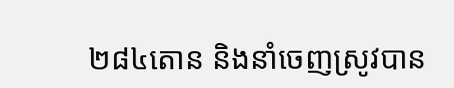២៨៤តោន និងនាំចេញស្រូវបាន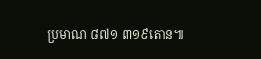ប្រមាណ ៨៧១ ៣១៩តោន៕